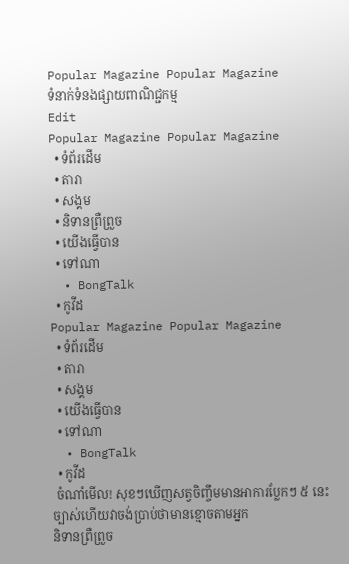Popular Magazine Popular Magazine
ទំនាក់ទំនងផ្សាយពាណិជ្ជកម្ម
Edit
Popular Magazine Popular Magazine
  • ទំព័រដើម
  • តារា
  • សង្គម
  • និទានព្រឺព្រួច
  • យើងធ្វើបាន
  • ទៅណា
  • BongTalk
  • កូវីដ
Popular Magazine Popular Magazine
  • ទំព័រដើម
  • តារា
  • សង្គម
  • យើងធ្វើបាន
  • ទៅណា
  • BongTalk
  • កូវីដ
 ចំណាំមើល! សុខៗឃើញសត្វចិញ្ចឹមមានអាការប្លែកៗ ៥ នេះ ច្បាស់ហើយវាចង់ប្រាប់ថាមានខ្មោចតាមអ្នក
និទានព្រឺព្រួច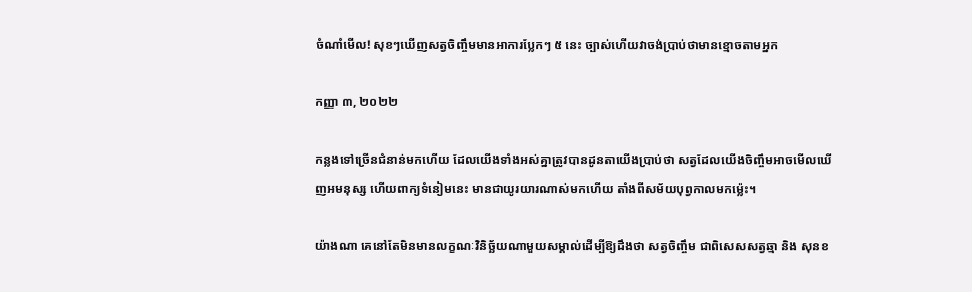ចំណាំមើល! សុខៗឃើញសត្វចិញ្ចឹមមានអាការប្លែកៗ ៥ នេះ ច្បាស់ហើយវាចង់ប្រាប់ថាមានខ្មោចតាមអ្នក

កញ្ញា ៣, ២០២២

កន្លងទៅច្រើនជំនាន់មកហើយ ដែលយើងទាំងអស់គ្នាត្រូវបានដូនតាយើងប្រាប់ថា សត្វដែលយើងចិញ្ចឹមអាចមើលឃើញអមនុស្ស ហើយពាក្យទំនៀមនេះ មានជាយូរយារណាស់មកហើយ តាំងពីសម័យបុព្វកាលមកម្ល៉េះ។

យ៉ាងណា គេនៅតែមិនមានលក្ខណៈវិនិច្ឆ័យណាមួយសម្គាល់ដើម្បីឱ្យដឹងថា សត្វចិញ្ចឹម ជាពិសេសសត្វឆ្មា និង សុនខ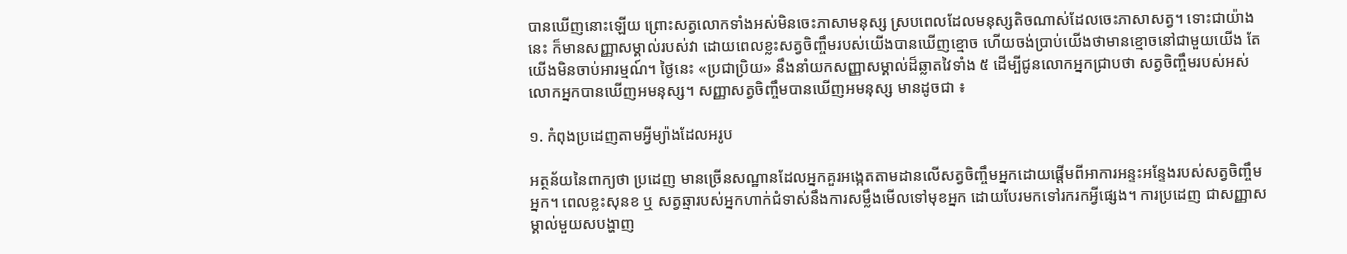បានឃើញនោះឡើយ ព្រោះសត្វលោកទាំងអស់មិនចេះភាសាមនុស្ស ស្របពេលដែលមនុស្សតិចណាស់ដែលចេះភាសាសត្វ។ ទោះជាយ៉ាងនេះ ក៏មានសញ្ញាសម្គាល់របស់វា ដោយពេលខ្លះសត្វចិញ្ចឹមរបស់យើងបានឃើញខ្មោច ហើយចង់ប្រាប់យើងថាមានខ្មោចនៅជាមួយយើង តែយើងមិនចាប់អារម្មណ៍។ ថ្ងៃនេះ «ប្រជាប្រិយ» នឹងនាំយកសញ្ញាសម្គាល់ដ៏ឆ្លាតវៃទាំង ៥ ដើម្បីជូនលោកអ្នកជ្រាបថា សត្វចិញ្ចឹមរបស់អស់លោកអ្នកបានឃើញអមនុស្ស។ សញ្ញាសត្វចិញ្ចឹមបានឃើញអមនុស្ស មានដូចជា ៖

១. កំពុងប្រដេញតាមអ្វីម្យ៉ាងដែលអរូប

អត្ថន័យនៃពាក្យថា ប្រដេញ មានច្រើនសណ្ឋានដែលអ្នកគួរអង្កេតតាមដានលើសត្វចិញ្ចឹមអ្នកដោយផ្តើមពីអាការអន្ទះអន្ទែងរបស់សត្វចិញ្ចឹមអ្នក។ ពេលខ្លះសុនខ ឬ សត្វឆ្មារបស់អ្នកហាក់ជំទាស់នឹងការសម្លឹងមើលទៅមុខអ្នក ដោយបែរមកទៅរករកអ្វីផ្សេង។ ការប្រដេញ ជាសញ្ញាសម្គាល់មួយសបង្ហាញ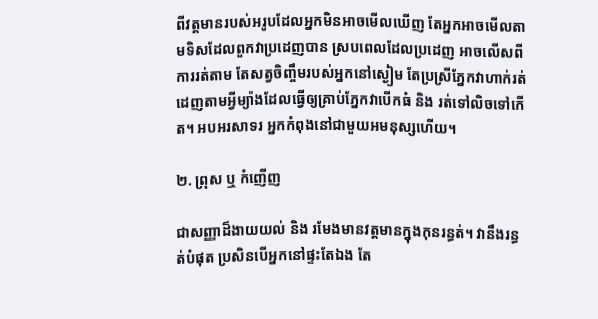ពីវត្តមានរបស់អរូបដែលអ្នកមិនអាចមើលឃើញ តែអ្នកអាចមើលតាមទិសដែលពួកវាប្រដេញបាន ស្របពេលដែលប្រដេញ អាចលើសពីការរត់តាម តែសត្វចិញ្ចឹមរបស់អ្នកនៅស្ងៀម តែប្រស្រីភ្នែកវាហាក់រត់ដេញតាមអ្វីម្យ៉ាងដែលធ្វើឲ្យគ្រាប់ភ្នែកវាបើកធំ និង រត់ទៅលិចទៅកើត។ អបអរសាទរ អ្នកកំពុងនៅជាមួយអមនុស្សហើយ។

២. ព្រុស ឬ កំញើញ

ជាសញ្ញាដ៏ងាយយល់ និង រមែងមានវត្តមានក្នុងកុនរន្ធត់។ វានឹងរន្ធត់បំផុត ប្រសិនបើអ្នកនៅផ្ទះតែឯង តែ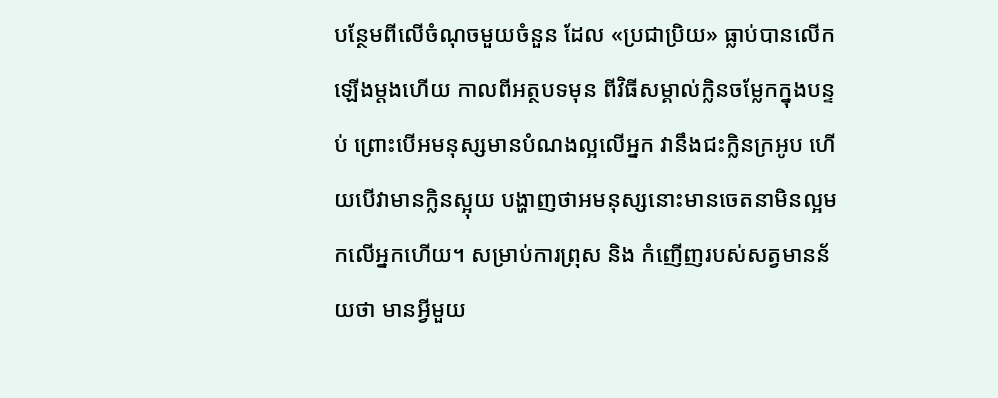បន្ថែមពីលើចំណុចមួយចំនួន ដែល «ប្រជាប្រិយ» ធ្លាប់បានលើកឡើងម្តងហើយ កាលពីអត្ថបទមុន ពីវិធីសម្គាល់ក្លិនចម្លែកក្នុងបន្ទប់ ព្រោះបើអមនុស្សមានបំណងល្អលើអ្នក វានឹងជះក្លិនក្រអូប ហើយបើវាមានក្លិនស្អុយ បង្ហាញថាអមនុស្សនោះមានចេតនាមិនល្អមកលើអ្នកហើយ។ សម្រាប់ការព្រុស និង កំញើញរបស់សត្វមានន័យថា មានអ្វីមួយ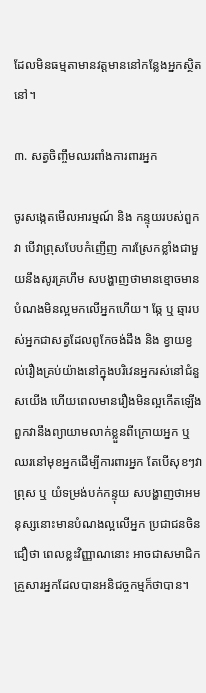ដែលមិនធម្មតាមានវត្តមាននៅកន្លែងអ្នកស្ថិតនៅ។

៣. សត្វចិញ្ចឹមឈរពាំងការពារអ្នក

ចូរសង្កេតមើលអារម្មណ៍ និង កន្ទុយរបស់ពួកវា បើវាព្រុសបែបកំញើញ ការស្រែកខ្លាំងជាមួយនឹងសូរគ្រហឹម សបង្ហាញថាមានខ្មោចមានបំណងមិនល្អមកលើអ្នកហើយ។ ឆ្កែ ឬ ឆ្មារបស់អ្នកជាសត្វដែលពូកែចង់ដឹង និង ខ្វាយខ្វល់រឿងគ្រប់យ៉ាងនៅក្នុងបរិវេនអ្នករស់នៅជំនួសយើង ហើយពេលមានរឿងមិនល្អកើតឡើងពួកវានឹងព្យាយាមលាក់ខ្លួនពីក្រោយអ្នក ឬ ឈរនៅមុខអ្នកដើម្បីការពារអ្នក តែបើសុខៗវាព្រុស ឬ យំទម្រង់បក់កន្ទុយ សបង្ហាញថាអមនុស្សនោះមានបំណងល្អលើអ្នក ប្រជាជនចិនជឿថា ពេលខ្លះវិញ្ញាណនោះ អាចជាសមាជិកគ្រួសារអ្នកដែលបានអនិជច្ចកម្មក៏ថាបាន។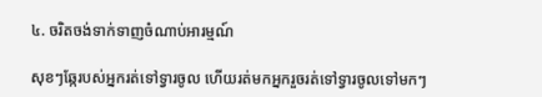៤. ចរិតចង់ទាក់ទាញចំណាប់អារម្មណ៍

សុខៗឆ្កែរបស់អ្នករត់ទៅទ្វារចូល ហើយរត់មកអ្នករួចរត់ទៅទ្វារចូលទៅមកៗ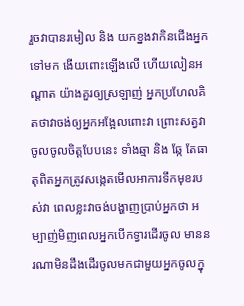រួចវាបានរមៀល និង យកខ្នងវាកិនជើងអ្នកទៅមក ងើយពោះឡើងលើ ហើយលៀនអណ្តាត យ៉ាងគួរឲ្យស្រឡាញ់ អ្នកប្រហែលគិតថាវាចង់ឲ្យអ្នកអង្អែលពោះវា ព្រោះសត្វវាចូលចូលចិត្តបែបនេះ ទាំងឆ្មា និង ឆ្កែ តែធាតុពិតអ្នកត្រូវសង្កេតមើលអាការទឹកមុខរបស់វា ពេលខ្លះវាចង់បង្ហាញប្រាប់អ្នកថា អម្បាញ់មិញពេលអ្នកបើកទ្វារដើរចូល មាននរណាមិនដឹងដើរចូលមកជាមួយអ្នកចូលក្នុ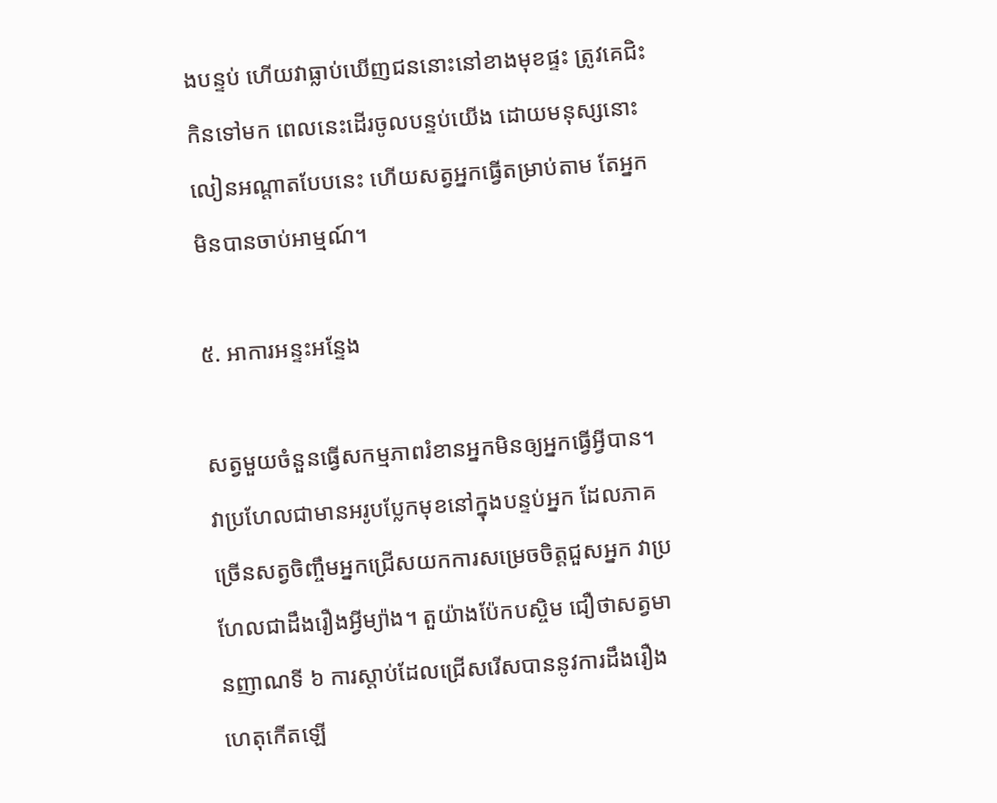ងបន្ទប់ ហើយវាធ្លាប់ឃើញជននោះនៅខាងមុខផ្ទះ ត្រូវគេជិះកិនទៅមក ពេលនេះដើរចូលបន្ទប់យើង ដោយមនុស្សនោះលៀនអណ្តាតបែបនេះ ហើយសត្វអ្នកធ្វើតម្រាប់តាម តែអ្នកមិនបានចាប់អាម្មណ៍។

៥. អាការអន្ទះអន្ទែង

សត្វមួយចំនួនធ្វើសកម្មភាពរំខានអ្នកមិនឲ្យអ្នកធ្វើអ្វីបាន។ វាប្រហែលជាមានអរូបប្លែកមុខនៅក្នុងបន្ទប់អ្នក ដែលភាគច្រើនសត្វចិញ្ចឹមអ្នកជ្រើសយកការសម្រេចចិត្តជួសអ្នក វាប្រហែលជាដឹងរឿងអ្វីម្យ៉ាង។ តួយ៉ាងប៉ែកបស្ចិម ជឿថាសត្វមានញាណទី ៦ ការស្តាប់ដែលជ្រើសរើសបាននូវការដឹងរឿងហេតុកើតឡើ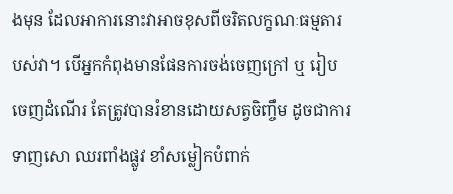ងមុន ដែលអាការនោះវាអាចខុសពីចរិតលក្ខណៈធម្មតារបស់វា។ បើអ្នកកំពុងមានផែនការចង់ចេញក្រៅ ឬ រៀបចេញដំណើរ តែត្រូវបានរំខានដោយសត្វចិញ្ចឹម ដូចជាការទាញសោ ឈរពាំងផ្លូវ ខាំសម្លៀកបំពាក់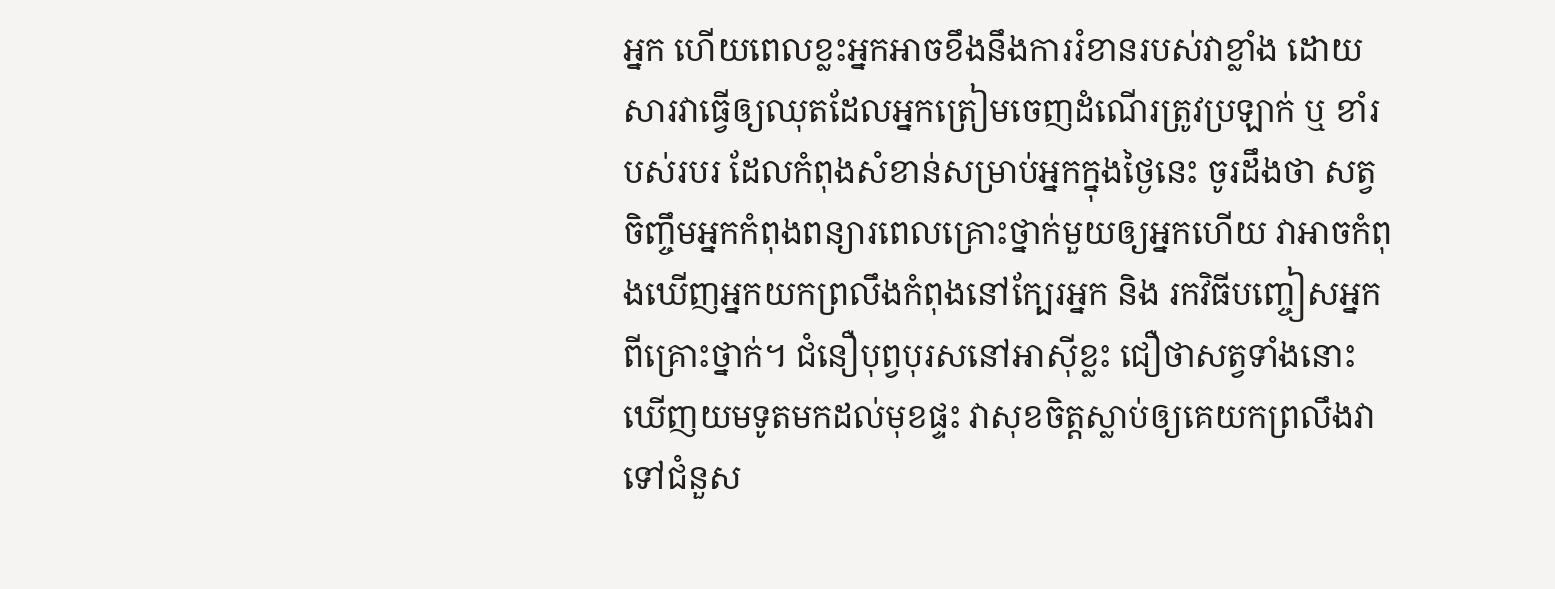អ្នក ហើយពេលខ្លះអ្នកអាចខឹងនឹងការរំខានរបស់វាខ្លាំង ដោយសារវាធ្វើឲ្យឈុតដែលអ្នកត្រៀមចេញដំណើរត្រូវប្រឡាក់ ឬ ខាំរបស់របរ ដែលកំពុងសំខាន់សម្រាប់អ្នកក្នុងថ្ងៃនេះ ចូរដឹងថា សត្វចិញ្ចឹមអ្នកកំពុងពន្យារពេលគ្រោះថ្នាក់មួយឲ្យអ្នកហើយ វាអាចកំពុងឃើញអ្នកយកព្រលឹងកំពុងនៅក្បែរអ្នក និង រកវិធីបញ្ចៀសអ្នកពីគ្រោះថ្នាក់។ ជំនឿបុព្វបុរសនៅអាស៊ីខ្លះ ជឿថាសត្វទាំងនោះ ឃើញយមទូតមកដល់មុខផ្ទះ វាសុខចិត្តស្លាប់ឲ្យគេយកព្រលឹងវាទៅជំនួស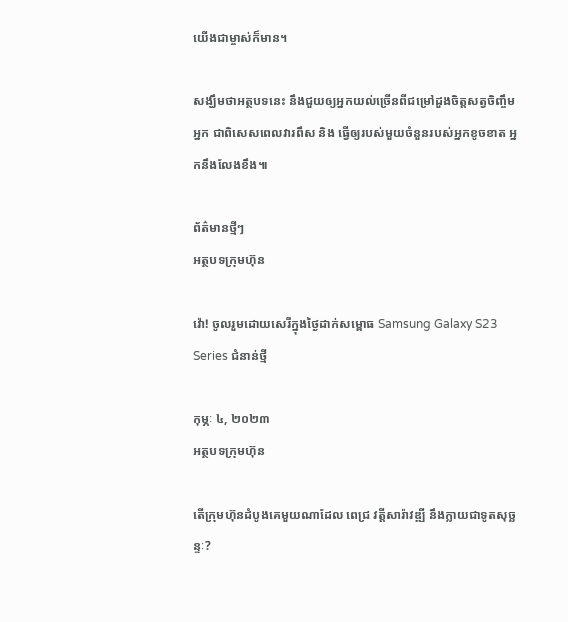យើងជាម្ចាស់ក៏មាន។

សង្ឃឹមថាអត្ថបទនេះ នឹងជួយឲ្យអ្នកយល់ច្រើនពីជម្រៅដួងចិត្តសត្វចិញ្ចឹមអ្នក ជាពិសេសពេលវារពឹស និង ធ្វើឲ្យរបស់មួយចំនួនរបស់អ្នកខូចខាត អ្នកនឹងលែងខឹង៕

ព័ត៌មានថ្មីៗ
អត្ថបទក្រុមហ៊ុន

វ៉ោ! ចូលរួមដោយសេរីក្នុងថ្ងៃដាក់សម្ពោធ Samsung Galaxy S23 Series ជំនាន់ថ្មី

កុម្ភៈ ៤, ២០២៣
អត្ថបទក្រុមហ៊ុន

តើក្រុមហ៊ុនដំបូងគេមួយណាដែល ពេជ្រ វត្តីសារ៉ាវឌ្ឍី នឹងក្លាយជាទូតសុច្ឆន្ទៈ?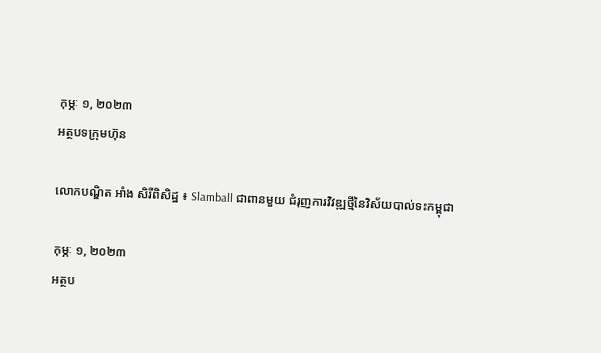កុម្ភៈ ១, ២០២៣
អត្ថបទក្រុមហ៊ុន

លោកបណ្ឌិត អាំង សិរីពិសិដ្ឋ ៖ Slamball ជាពានមួយ ជំរុញការវិវឌ្ឍថ្មីនៃវិស័យបាល់ទះកម្ពុជា

កុម្ភៈ ១, ២០២៣
អត្ថប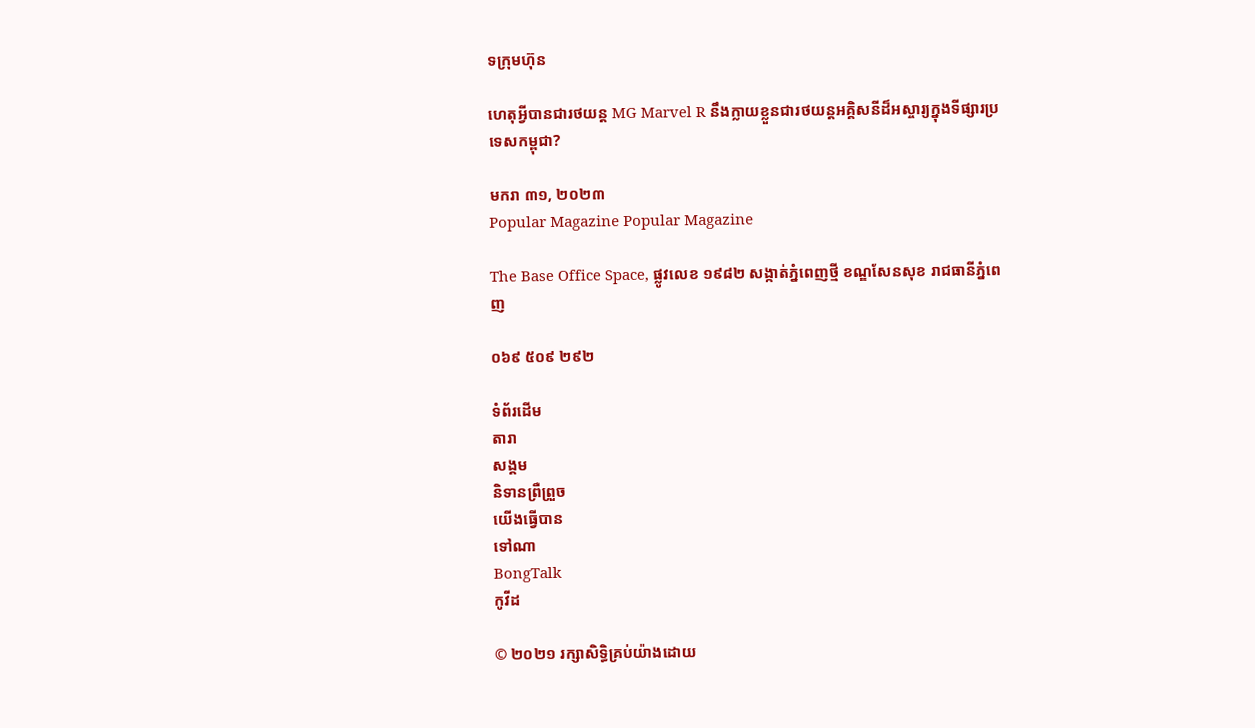ទក្រុមហ៊ុន

ហេតុអ្វីបានជារថយន្ត MG Marvel R នឹងក្លាយខ្លួនជារថយន្តអគ្គិសនីដ៏អស្ចារ្យក្នុងទីផ្សារប្រទេសកម្ពុជា?

មករា ៣១, ២០២៣
Popular Magazine Popular Magazine

The Base Office Space, ផ្លូវលេខ ១៩៨២ សង្កាត់ភ្នំពេញថ្មី ខណ្ឌសែនសុខ រាជធានីភ្នំពេញ

០៦៩ ៥០៩ ២៩២

ទំព័រដើម
តារា
សង្គម
និទានព្រឺព្រួច
យើងធ្វើបាន
ទៅណា
BongTalk
កូវីដ

© ២០២១ រក្សាសិទ្ធិគ្រប់យ៉ាងដោយ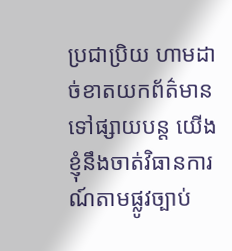ប្រជាប្រិយ ហាមដាច់ខាតយកព័ត៌មានទៅផ្សាយបន្ត យើងខ្ញុំនឹងចាត់វិធានការណ៍តាមផ្លូវច្បាប់